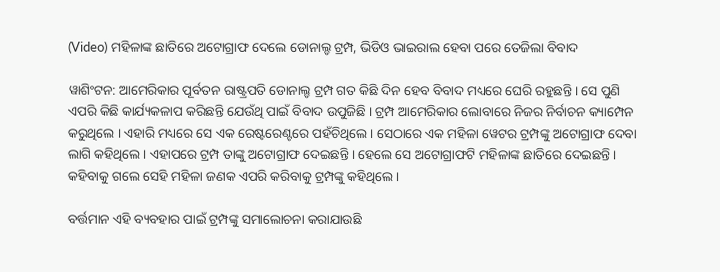(Video) ମହିଳାଙ୍କ ଛାତିରେ ଅଟୋଗ୍ରାଫ ଦେଲେ ଡୋନାଲ୍ଡ ଟ୍ରମ୍ପ, ଭିଡିଓ ଭାଇରାଲ ହେବା ପରେ ତେଜିଲା ବିବାଦ

ୱାଶିଂଟନ: ଆମେରିକାର ପୂର୍ବତନ ରାଷ୍ଟ୍ରପତି ଡୋନାଲ୍ଡ ଟ୍ରମ୍ପ ଗତ କିଛି ଦିନ ହେବ ବିବାଦ ମଧ୍ୟରେ ଘେରି ରହୁଛନ୍ତି । ସେ ପୁଣି ଏପରି କିଛି କାର୍ଯ୍ୟକଳାପ କରିଛନ୍ତି ଯେଉଁଥି ପାଇଁ ବିବାଦ ଉପୁଜିଛି । ଟ୍ରମ୍ପ ଆମେରିକାର ଲୋବାରେ ନିଜର ନିର୍ବାଚନ କ୍ୟାମ୍ପେନ କରୁଥିଲେ । ଏହାରି ମଧ୍ୟରେ ସେ ଏକ ରେଷ୍ଟରେଣ୍ଟରେ ପହଁଚିଥିଲେ । ସେଠାରେ ଏକ ମହିଳା ୱେଟର ଟ୍ରମ୍ପଙ୍କୁ ଅଟୋଗ୍ରାଫ ଦେବା ଲାଗି କହିଥିଲେ । ଏହାପରେ ଟ୍ରମ୍ପ ତାଙ୍କୁ ଅଟୋଗ୍ରାଫ ଦେଇଛନ୍ତି । ହେଲେ ସେ ଅଟୋଗ୍ରାଫଟି ମହିଳାଙ୍କ ଛାତିରେ ଦେଇଛନ୍ତି । କହିବାକୁ ଗଲେ ସେହି ମହିଳା ଜଣକ ଏପରି କରିବାକୁ ଟ୍ରମ୍ପଙ୍କୁ କହିଥିଲେ ।

ବର୍ତ୍ତମାନ ଏହି ବ୍ୟବହାର ପାଇଁ ଟ୍ରମ୍ପଙ୍କୁ ସମାଲୋଚନା କରାଯାଉଛି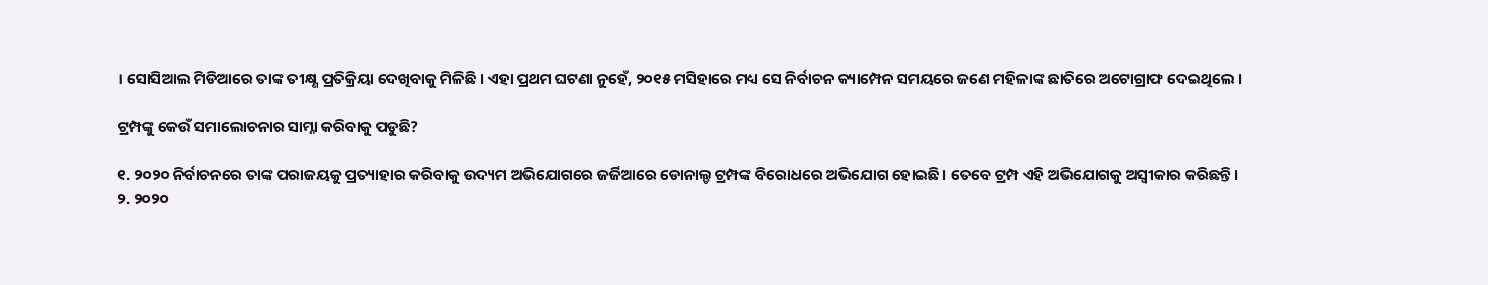। ସୋସିଆଲ ମିଡିଆରେ ତାଙ୍କ ତୀକ୍ଷ୍ଣ ପ୍ରତିକ୍ରିୟା ଦେଖିବାକୁ ମିଳିଛି । ଏହା ପ୍ରଥମ ଘଟଣା ନୁହେଁ, ୨୦୧୫ ମସିହାରେ ମଧ୍ୟ ସେ ନିର୍ବାଚନ କ୍ୟାମ୍ପେନ ସମୟରେ ଜଣେ ମହିଳାଙ୍କ ଛାତିରେ ଅଟୋଗ୍ରାଫ ଦେଇଥିଲେ ।

ଟ୍ରମ୍ପଙ୍କୁ କେଉଁ ସମାଲୋଚନାର ସାମ୍ନା କରିବାକୁ ପଡୁଛି?

୧. ୨୦୨୦ ନିର୍ବାଚନରେ ତାଙ୍କ ପରାଜୟକୁ ପ୍ରତ୍ୟାହାର କରିବାକୁ ଉଦ୍ୟମ ଅଭିଯୋଗରେ ଜର୍ଜିଆରେ ଡୋନାଲ୍ଡ ଟ୍ରମ୍ପଙ୍କ ବିରୋଧରେ ଅଭିଯୋଗ ହୋଇଛି। ତେବେ ଟ୍ରମ୍ପ ଏହି ଅଭିଯୋଗକୁ ଅସ୍ୱୀକାର କରିଛନ୍ତି।
୨. ୨୦୨୦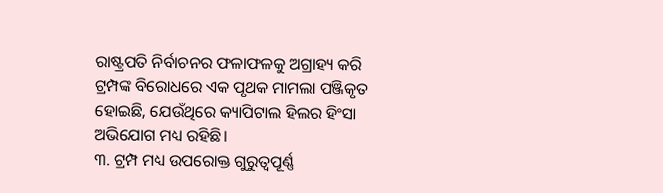ରାଷ୍ଟ୍ରପତି ନିର୍ବାଚନର ଫଳାଫଳକୁ ଅଗ୍ରାହ୍ୟ କରି ଟ୍ରମ୍ପଙ୍କ ବିରୋଧରେ ଏକ ପୃଥକ ମାମଲା ପଞ୍ଜିକୃତ ହୋଇଛି, ଯେଉଁଥିରେ କ୍ୟାପିଟାଲ ହିଲର ହିଂସା ଅଭିଯୋଗ ମଧ୍ୟ ରହିଛି।
୩. ଟ୍ରମ୍ପ ମଧ୍ୟ ଉପରୋକ୍ତ ଗୁରୁତ୍ୱପୂର୍ଣ୍ଣ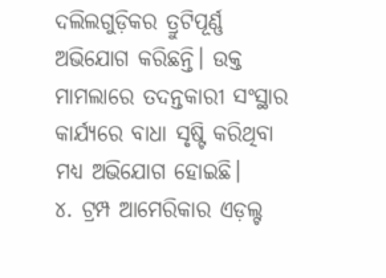ଦଲିଲଗୁଡ଼ିକର ତ୍ରୁଟିପୂର୍ଣ୍ଣ ଅଭିଯୋଗ କରିଛନ୍ତି। ଉକ୍ତ ମାମଲାରେ ତଦନ୍ତକାରୀ ସଂସ୍ଥାର କାର୍ଯ୍ୟରେ ବାଧା ସୃଷ୍ଟି କରିଥିବା ମଧ୍ୟ ଅଭିଯୋଗ ହୋଇଛି।
୪. ଟ୍ରମ୍ପ ଆମେରିକାର ଏଡ଼ଲ୍ଟ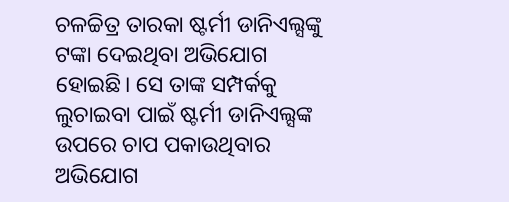ଚଳଚ୍ଚିତ୍ର ତାରକା ଷ୍ଟର୍ମୀ ଡାନିଏଲ୍ସଙ୍କୁ ଟଙ୍କା ଦେଇଥିବା ଅଭିଯୋଗ ହୋଇଛି। ସେ ତାଙ୍କ ସମ୍ପର୍କକୁ ଲୁଚାଇବା ପାଇଁ ଷ୍ଟର୍ମୀ ଡାନିଏଲ୍ସଙ୍କ ଉପରେ ଚାପ ପକାଉଥିବାର ଅଭିଯୋଗ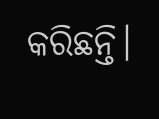କରିଛନ୍ତି।